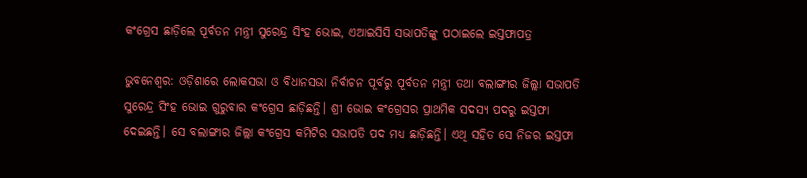କଂଗ୍ରେସ ଛାଡ଼ିଲେ ପୂର୍ବତନ ମନ୍ତ୍ରୀ ସୁରେନ୍ଦ୍ର ସିଂହ ଭୋଇ, ଏଆଇସିସି ସଭାପତିଙ୍କୁ ପଠାଇଲେ ଇସ୍ତଫାପତ୍ର

ଭୁବନେଶ୍ବର: ଓଡ଼ିଶାରେ ଲୋକସଭା ଓ ବିଧାନସଭା ନିର୍ବାଚନ ପୂର୍ବରୁ ପୂର୍ବତନ ମନ୍ତ୍ରୀ ତଥା ବଲାଙ୍ଗୀର ଜିଲ୍ଲା ସଭାପତି ସୁରେନ୍ଦ୍ର ସିଂହ ଭୋଇ ଗୁରୁବାର କଂଗ୍ରେସ ଛାଡ଼ିଛନ୍ତି। ଶ୍ରୀ ଭୋଇ କଂଗ୍ରେସର ପ୍ରାଥମିକ ସଦସ୍ୟ ପଦରୁ ଇସ୍ତଫା ଦେଇଛନ୍ତି। ସେ ବଲାଙ୍ଗୀର ଜିଲ୍ଲା କଂଗ୍ରେସ କମିଟିର ସଭାପତି ପଦ ମଧ୍ୟ ଛାଡ଼ିଛନ୍ତି। ଏଥି ସହିତ ସେ ନିଜର ଇସ୍ତଫା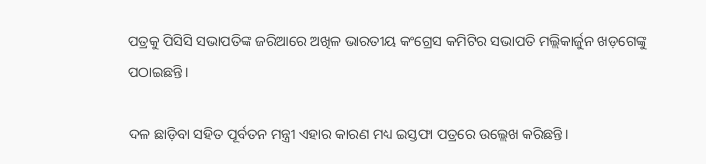ପତ୍ରକୁ ପିସିସି ସଭାପତିଙ୍କ ଜରିଆରେ ଅଖିଳ ଭାରତୀୟ କଂଗ୍ରେସ କମିଟିର ସଭାପତି ମଲ୍ଲିକାର୍ଜୁନ ଖଡ଼ଗେଙ୍କୁ ପଠାଇଛନ୍ତି।

ଦଳ ଛାଡ଼ିବା ସହିତ ପୂର୍ବତନ ମନ୍ତ୍ରୀ ଏହାର କାରଣ ମଧ୍ୟ ଇସ୍ତଫା ପତ୍ରରେ ଉଲ୍ଲେଖ କରିଛନ୍ତି।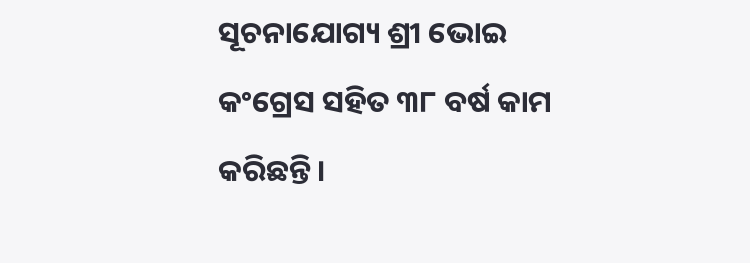ସୂଚନାଯୋଗ୍ୟ ଶ୍ରୀ ଭୋଇ କଂଗ୍ରେସ ସହିତ ୩୮ ବର୍ଷ କାମ କରିଛନ୍ତି।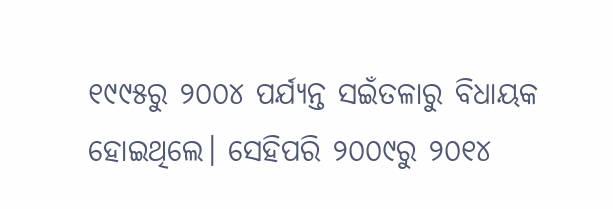୧୯୯୫ରୁ ୨୦୦୪ ପର୍ଯ୍ୟନ୍ତ ସଇଁତଳାରୁ ବିଧାୟକ ହୋଇଥିଲେ। ସେହିପରି ୨୦୦୯ରୁ ୨୦୧୪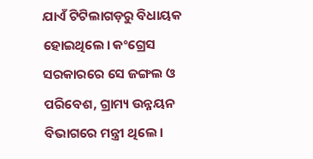ଯାଏଁ ଟିଟିଲାଗଡ଼ରୁ ବିଧାୟକ ହୋଇଥିଲେ। କଂଗ୍ରେସ ସରକାରରେ ସେ ଜଙ୍ଗଲ ଓ ପରିବେଶ, ଗ୍ରାମ୍ୟ ଉନ୍ନୟନ ବିଭାଗରେ ମନ୍ତ୍ରୀ ଥିଲେ।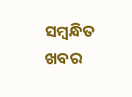ସମ୍ବନ୍ଧିତ ଖବର